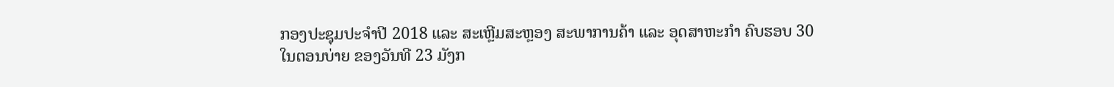ກອງປະຊຸມປະຈໍາປີ 2018 ແລະ ສະເຫຼີມສະຫຼອງ ສະພາການຄ້າ ແລະ ອຸດສາຫະກໍາ ຄົບຮອບ 30
ໃນຕອນບ່າຍ ຂອງວັນທີ 23 ມັງກ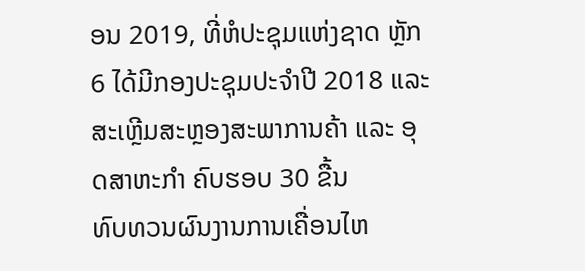ອນ 2019, ທີ່ຫໍປະຊຸມແຫ່ງຊາດ ຫຼັກ 6 ໄດ້ມີກອງປະຊຸມປະຈໍາປີ 2018 ແລະ ສະເຫຼີມສະຫຼອງສະພາການຄ້າ ແລະ ອຸດສາຫະກໍາ ຄົບຮອບ 30 ຂື້ນ
ທົບທວນຜົນງານການເຄື່ອນໄຫ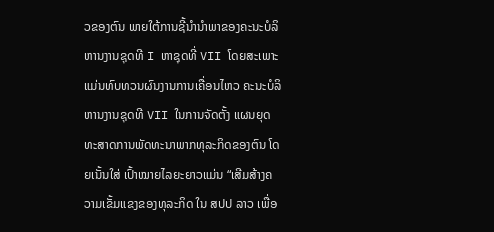ວຂອງຕົນ ພາຍໃຕ້ການຊີ້ນໍານໍາພາຂອງຄະນະບໍລິຫານງານຊຸດທີ I ຫາຊຸດທີ່ VII ໂດຍສະເພາະແມ່ນທົບທວນຜົນງານການເຄື່ອນໄຫວ ຄະນະບໍລິຫານງານຊຸດທີ VII ໃນການຈັດຕັ້ງ ແຜນຍຸດທະສາດການພັດທະນາພາກທຸລະກິດຂອງຕົນ ໂດຍເນັ້ນໃສ່ ເປົ້າໝາຍໄລຍະຍາວແມ່ນ “ເສີມສ້າງຄວາມເຂັ້ມແຂງຂອງທຸລະກິດ ໃນ ສປປ ລາວ ເພື່ອ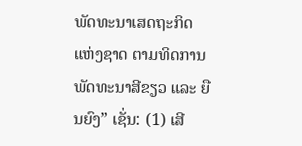ພັດທະນາເສດຖະກິດ ແຫ່ງຊາດ ຕາມທິດການພັດທະນາສີຂຽວ ແລະ ຍືນຍົງ” ເຊັ່ນ: (1) ເສີ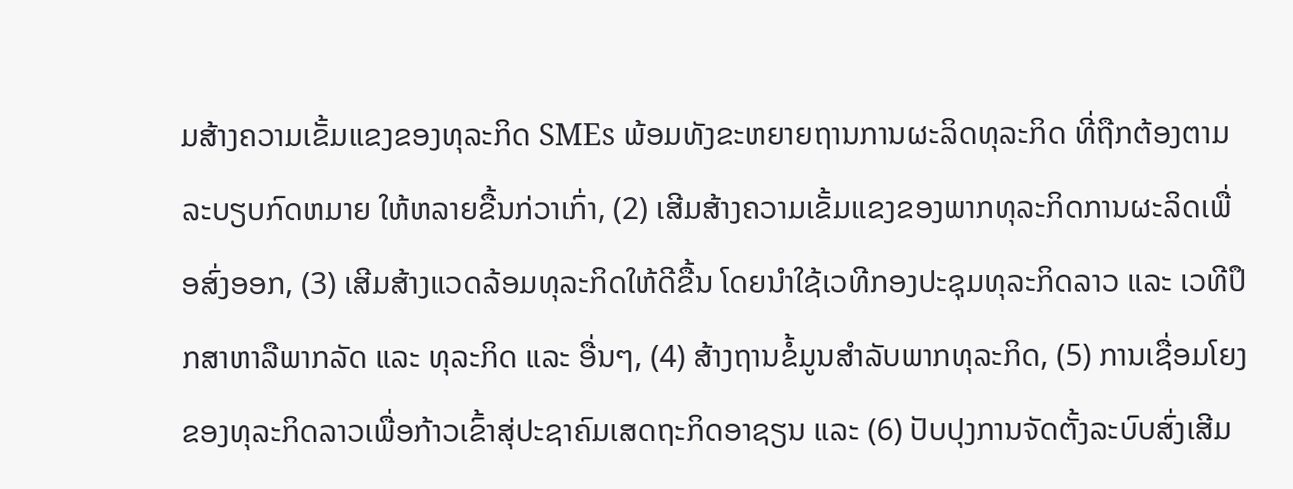ມສ້າງຄວາມເຂັ້ມແຂງຂອງທຸລະກິດ SMEs ພ້ອມທັງຂະຫຍາຍຖານການຜະລິດທຸລະກິດ ທີ່ຖືກຕ້ອງຕາມລະບຽບກົດຫມາຍ ໃຫ້ຫລາຍຂື້ນກ່ວາເກົ່າ, (2) ເສີມສ້າງຄວາມເຂັ້ມແຂງຂອງພາກທຸລະກິດການຜະລິດເພື່ອສົ່ງອອກ, (3) ເສີມສ້າງແວດລ້ອມທຸລະກິດໃຫ້ດີຂື້ນ ໂດຍນໍາໃຊ້ເວທີກອງປະຊຸມທຸລະກິດລາວ ແລະ ເວທີປຶກສາຫາລືພາກລັດ ແລະ ທຸລະກິດ ແລະ ອື່ນໆ, (4) ສ້າງຖານຂໍ້ມູນສໍາລັບພາກທຸລະກິດ, (5) ການເຊື່ອມໂຍງຂອງທຸລະກິດລາວເພື່ອກ້າວເຂົ້າສຸ່ປະຊາຄົມເສດຖະກິດອາຊຽນ ແລະ (6) ປັບປຸງການຈັດຕັ້ງລະບົບສົ່ງເສີມ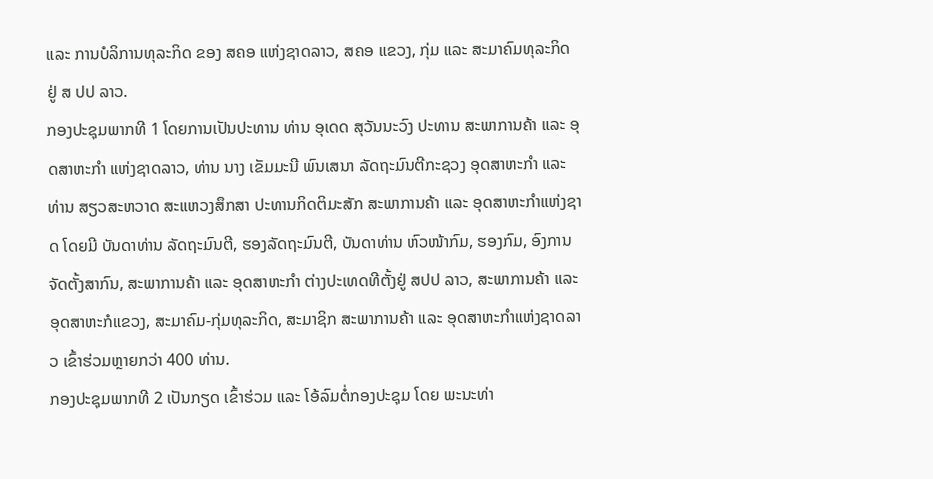ແລະ ການບໍລິການທຸລະກິດ ຂອງ ສຄອ ແຫ່ງຊາດລາວ, ສຄອ ແຂວງ, ກຸ່ມ ແລະ ສະມາຄົມທຸລະກິດ ຢູ່ ສ ປປ ລາວ.
ກອງປະຊຸມພາກທີ 1 ໂດຍການເປັນປະທານ ທ່ານ ອຸເດດ ສຸວັນນະວົງ ປະທານ ສະພາການຄ້າ ແລະ ອຸດສາຫະກໍາ ແຫ່ງຊາດລາວ, ທ່ານ ນາງ ເຂັມມະນີ ພົນເສນາ ລັດຖະມົນຕີກະຊວງ ອຸດສາຫະກໍາ ແລະ ທ່ານ ສຽວສະຫວາດ ສະແຫວງສຶກສາ ປະທານກິດຕິມະສັກ ສະພາການຄ້າ ແລະ ອຸດສາຫະກໍາແຫ່ງຊາດ ໂດຍມີ ບັນດາທ່ານ ລັດຖະມົນຕີ, ຮອງລັດຖະມົນຕີ, ບັນດາທ່ານ ຫົວໜ້າກົມ, ຮອງກົມ, ອົງການຈັດຕັ້ງສາກົນ, ສະພາການຄ້າ ແລະ ອຸດສາຫະກໍາ ຕ່າງປະເທດທີຕັ້ງຢູ່ ສປປ ລາວ, ສະພາການຄ້າ ແລະ ອຸດສາຫະກໍແຂວງ, ສະມາຄົມ-ກຸ່ມທຸລະກິດ, ສະມາຊິກ ສະພາການຄ້າ ແລະ ອຸດສາຫະກໍາແຫ່ງຊາດລາວ ເຂົ້າຮ່ວມຫຼາຍກວ່າ 400 ທ່ານ.
ກອງປະຊຸມພາກທີ 2 ເປັນກຽດ ເຂົ້າຮ່ວມ ແລະ ໂອ້ລົມຕໍ່ກອງປະຊຸມ ໂດຍ ພະນະທ່າ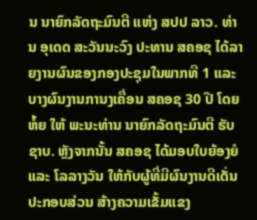ນ ນາຍົກລັດຖະມົນຕີ ແຫ່ງ ສປປ ລາວ. ທ່ານ ອຸເດດ ສະວັນນະວົງ ປະທານ ສຄອຊ ໄດ້ລາຍງານຜົນຂອງກອງປະຊຸມໃນພາກທີ 1 ແລະ ບາງຜົນງານການງເຄື່ອນ ສຄອຊ 30 ປີ ໂດຍຫໍ້ຍ ໃຫ້ ພະນະທ່ານ ນາຍົກລັດຖະມົນຕີ ຮັບຊາບ. ຫຼັງຈາກນັ້ນ ສຄອຊ ໄດ້ມອບໃບຍ້ອງຍໍ ແລະ ໂລລາງວັນ ໃຫ້ກັບຜູ້ທີ່ມີຜົນງານດີເດັ່ນປະກອບສ່ວນ ສ້າງຄວາມເຂັ້ມແຂງ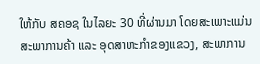ໃຫ້ກັບ ສຄອຊ ໃນໄລຍະ 30 ທີ່ຜ່ານມາ ໂດຍສະເພາະແມ່ນ ສະພາການຄ້າ ແລະ ອຸດສາຫະກໍາຂອງແຂວງ, ສະພາການ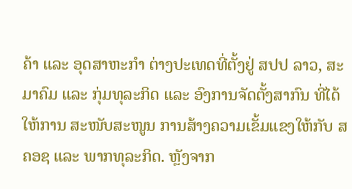ຄ້າ ແລະ ອຸດສາຫະກໍາ ຕ່າງປະເທດທີ່ຕັ້ງຢູ່ ສປປ ລາວ, ສະມາຄົມ ແລະ ກຸ່ມທຸລະກິດ ແລະ ອົງການຈັດຕັ້ງສາກົນ ທີ່ໄດ້ໃຫ້ການ ສະໜັບສະໜູນ ການສ້າງຄວາມເຂັ້ມແຂງໃຫ້ກັບ ສຄອຊ ແລະ ພາກທຸລະກິດ. ຫຼັງຈາກ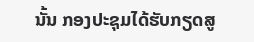ນັ້ນ ກອງປະຊຸມໄດ້ຮັບກຽດສູ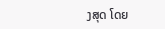ງສຸດ ໂດຍ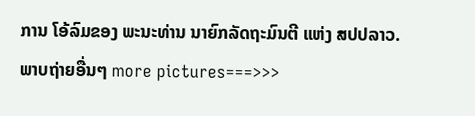ການ ໂອ້ລົມຂອງ ພະນະທ່ານ ນາຍົກລັດຖະມົນຕີ ແຫ່ງ ສປປລາວ.
ພາບຖ່າຍອື່ນໆ more pictures===>>>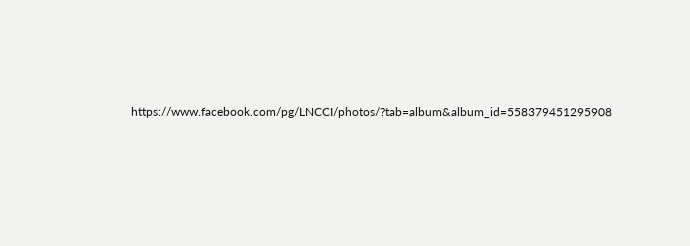https://www.facebook.com/pg/LNCCI/photos/?tab=album&album_id=558379451295908